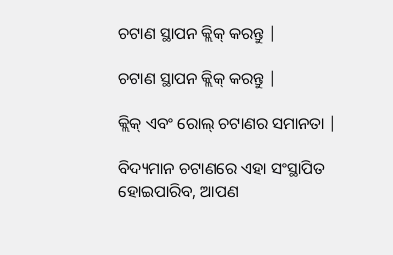ଚଟାଣ ସ୍ଥାପନ କ୍ଲିକ୍ କରନ୍ତୁ |

ଚଟାଣ ସ୍ଥାପନ କ୍ଲିକ୍ କରନ୍ତୁ |

କ୍ଲିକ୍ ଏବଂ ରୋଲ୍ ଚଟାଣର ସମାନତା |

ବିଦ୍ୟମାନ ଚଟାଣରେ ଏହା ସଂସ୍ଥାପିତ ହୋଇପାରିବ, ଆପଣ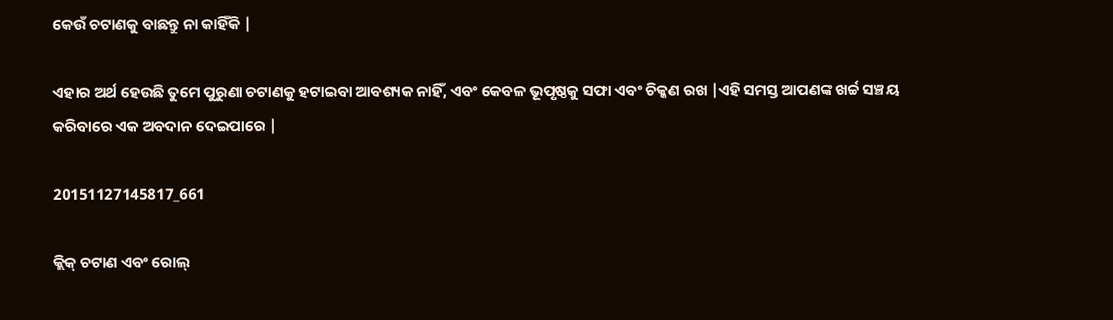କେଉଁ ଚଟାଣକୁ ବାଛନ୍ତୁ ନା କାହିଁକି |

ଏହାର ଅର୍ଥ ହେଉଛି ତୁମେ ପୁରୁଣା ଚଟାଣକୁ ହଟାଇବା ଆବଶ୍ୟକ ନାହିଁ, ଏବଂ କେବଳ ଭୂପୃଷ୍ଠକୁ ସଫା ଏବଂ ଚିକ୍କଣ ରଖ |ଏହି ସମସ୍ତ ଆପଣଙ୍କ ଖର୍ଚ୍ଚ ସଞ୍ଚୟ କରିବାରେ ଏକ ଅବଦାନ ଦେଇପାରେ |

20151127145817_661

କ୍ଲିକ୍ ଚଟାଣ ଏବଂ ରୋଲ୍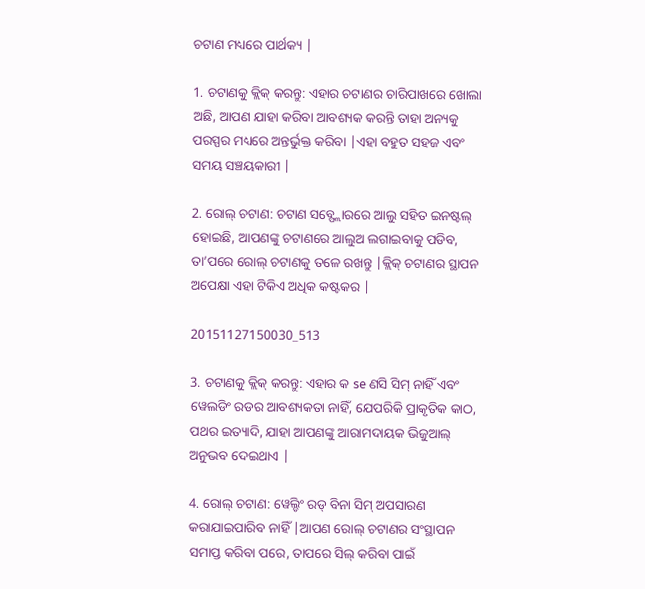ଚଟାଣ ମଧ୍ୟରେ ପାର୍ଥକ୍ୟ |

1. ଚଟାଣକୁ କ୍ଲିକ୍ କରନ୍ତୁ: ଏହାର ଚଟାଣର ଚାରିପାଖରେ ଖୋଲା ଅଛି, ଆପଣ ଯାହା କରିବା ଆବଶ୍ୟକ କରନ୍ତି ତାହା ଅନ୍ୟକୁ ପରସ୍ପର ମଧ୍ୟରେ ଅନ୍ତର୍ଭୁକ୍ତ କରିବା |ଏହା ବହୁତ ସହଜ ଏବଂ ସମୟ ସଞ୍ଚୟକାରୀ |

2. ରୋଲ୍ ଚଟାଣ: ଚଟାଣ ସବ୍ଫ୍ଲୋରରେ ଆଲୁ ସହିତ ଇନଷ୍ଟଲ୍ ହୋଇଛି, ଆପଣଙ୍କୁ ଚଟାଣରେ ଆଲୁଅ ଲଗାଇବାକୁ ପଡିବ, ତା’ପରେ ରୋଲ୍ ଚଟାଣକୁ ତଳେ ରଖନ୍ତୁ |କ୍ଲିକ୍ ଚଟାଣର ସ୍ଥାପନ ଅପେକ୍ଷା ଏହା ଟିକିଏ ଅଧିକ କଷ୍ଟକର |

20151127150030_513

3. ଚଟାଣକୁ କ୍ଲିକ୍ କରନ୍ତୁ: ଏହାର କ se ଣସି ସିମ୍ ନାହିଁ ଏବଂ ୱେଲଡିଂ ରଡର ଆବଶ୍ୟକତା ନାହିଁ, ଯେପରିକି ପ୍ରାକୃତିକ କାଠ, ପଥର ଇତ୍ୟାଦି, ଯାହା ଆପଣଙ୍କୁ ଆରାମଦାୟକ ଭିଜୁଆଲ୍ ଅନୁଭବ ଦେଇଥାଏ |

4. ରୋଲ୍ ଚଟାଣ: ୱେଲ୍ଡିଂ ରଡ୍ ବିନା ସିମ୍ ଅପସାରଣ କରାଯାଇପାରିବ ନାହିଁ |ଆପଣ ରୋଲ୍ ଚଟାଣର ସଂସ୍ଥାପନ ସମାପ୍ତ କରିବା ପରେ, ତାପରେ ସିଲ୍ କରିବା ପାଇଁ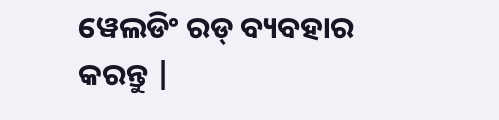ୱେଲଡିଂ ରଡ୍ ବ୍ୟବହାର କରନ୍ତୁ |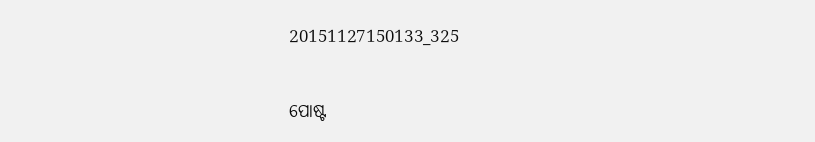20151127150133_325


ପୋଷ୍ଟ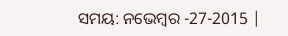ସମୟ: ନଭେମ୍ବର -27-2015 |